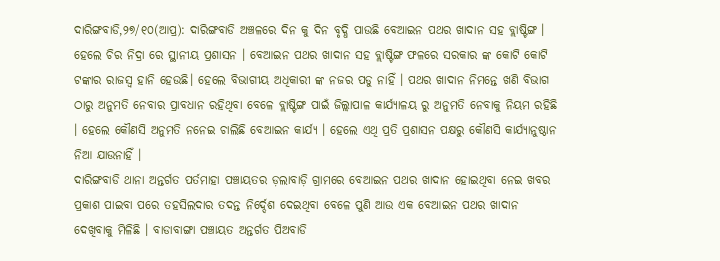ଦାରିଙ୍ଗବାଡି,୨୭/୧୦(ଆପ୍ର): ଦାରିଙ୍ଗବାଡି ଅଞ୍ଚଳରେ ଦିନ କୁ ଦିନ ବୃଦ୍ଧି ପାଉଛି ବେଆଇନ ପଥର ଖାଦାନ ସହ ବ୍ଲାଷ୍ଟିଙ୍ଗ । ହେଲେ ଚିର ନିଦ୍ରା ରେ ସ୍ଥାନୀୟ ପ୍ରଶାସନ । ବେଆଇନ ପଥର ଖାଦାନ ସହ ବ୍ଲାଷ୍ଟିଙ୍ଗ ଫଳରେ ସରକାର ଙ୍କ କୋଟି କୋଟି ଟଙ୍କାର ରାଜସ୍ବ ହାନି ହେଉଛି। ହେଲେ ବିଭାଗୀୟ ଅଧିକାରୀ ଙ୍କ ନଜର ପଡୁ ନାହିଁ । ପଥର ଖାଦାନ ନିମନ୍ତେ ଖଣି ବିଭାଗ ଠାରୁ ଅନୁମତି ନେବାର ପ୍ରାବଧାନ ରହିଥିବା ବେଳେ ବ୍ଲାଷ୍ଟିଙ୍ଗ ପାଇଁ ଜିଲ୍ଲାପାଳ କାର୍ଯ୍ୟାଳୟ ରୁ ଅନୁମତି ନେବାକୁ ନିୟମ ରହିଛି । ହେଲେ କୌଣସି ଅନୁମତି ନନେଇ ଚାଲିଛି ବେଆଇନ କାର୍ଯ୍ୟ । ହେଲେ ଏଥି ପ୍ରତି ପ୍ରଶାସନ ପକ୍ଷରୁ କୌଣସି କାର୍ଯ୍ୟାନୁଷ୍ଠାନ ନିଆ ଯାଉନାହିଁ ।
ଦାରିଙ୍ଗବାଡି ଥାନା ଅନ୍ତର୍ଗତ ପର୍ତମାହା ପଞ୍ଚାୟତର ଡ଼ଲାବାଡ଼ି ଗ୍ରାମରେ ବେଆଇନ ପଥର ଖାଦାନ ହୋଇଥିବା ନେଇ ଖବର ପ୍ରକାଶ ପାଇବା ପରେ ତହସିଲଦାର ତଦନ୍ତ ନିର୍ଦ୍ଦେଶ ଦେଇଥିବା ବେଳେ ପୁଣି ଆଉ ଏକ ବେଆଇନ ପଥର ଖାଦାନ ଦେଖିବାକୁ ମିଳିଛି । ବାଡାବାଙ୍ଗା ପଞ୍ଚାୟତ ଅନ୍ତର୍ଗତ ପିଅବାଡି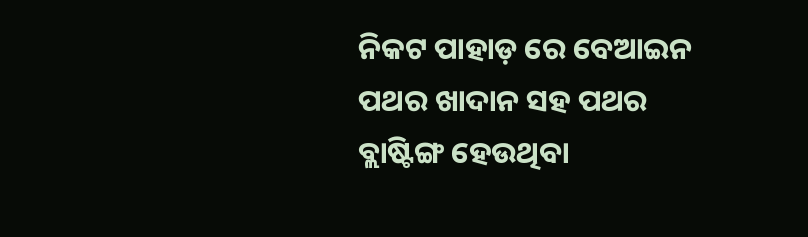ନିକଟ ପାହାଡ଼ ରେ ବେଆଇନ ପଥର ଖାଦାନ ସହ ପଥର ବ୍ଲାଷ୍ଟିଙ୍ଗ ହେଉଥିବା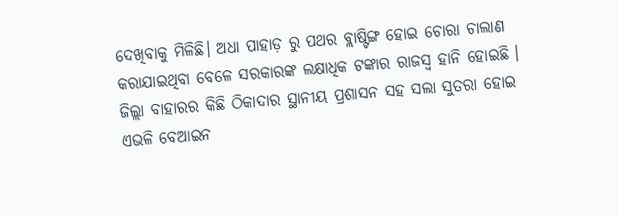ଦେଖିବାକୁ ମିଳିଛି। ଅଧା ପାହାଡ଼ ରୁ ପଥର ବ୍ଲାଷ୍ଟିଙ୍ଗ ହୋଇ ଚୋରା ଚାଲାଣ କରାଯାଇଥିବା ବେଳେ ସରକାରଙ୍କ ଲକ୍ଷାଧିକ ଟଙ୍କାର ରାଜସ୍ବ ହାନି ହୋଇଛି । ଜିଲ୍ଲା ବାହାରର କିଛି ଠିକାଦାର ସ୍ଥାନୀୟ ପ୍ରଶାସନ ସହ ସଲା ସୁତରା ହୋଇ ଏଭଳି ବେଆଇନ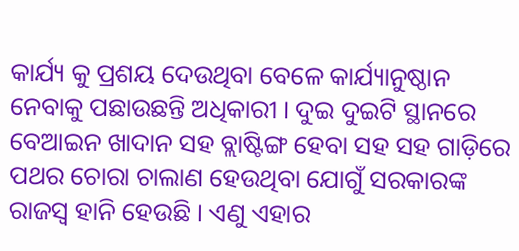କାର୍ଯ୍ୟ କୁ ପ୍ରଶୟ ଦେଉଥିବା ବେଳେ କାର୍ଯ୍ୟାନୁଷ୍ଠାନ ନେବାକୁ ପଛାଉଛନ୍ତି ଅଧିକାରୀ । ଦୁଇ ଦୁଇଟି ସ୍ଥାନରେ ବେଆଇନ ଖାଦାନ ସହ ବ୍ଲାଷ୍ଟିଙ୍ଗ ହେବା ସହ ସହ ଗାଡ଼ିରେ ପଥର ଚୋରା ଚାଲାଣ ହେଉଥିବା ଯୋଗୁଁ ସରକାରଙ୍କ ରାଜସ୍ବ ହାନି ହେଉଛି । ଏଣୁ ଏହାର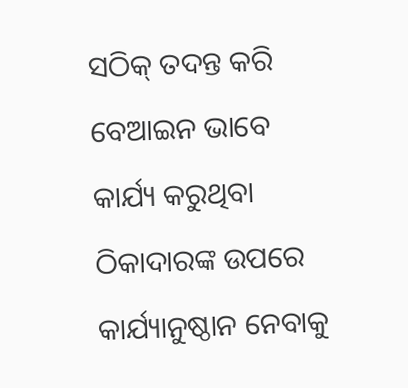ସଠିକ୍ ତଦନ୍ତ କରି ବେଆଇନ ଭାବେ କାର୍ଯ୍ୟ କରୁଥିବା ଠିକାଦାରଙ୍କ ଉପରେ କାର୍ଯ୍ୟାନୁଷ୍ଠାନ ନେବାକୁ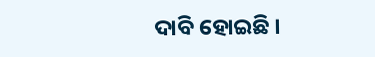ଦାବି ହୋଇଛି ।